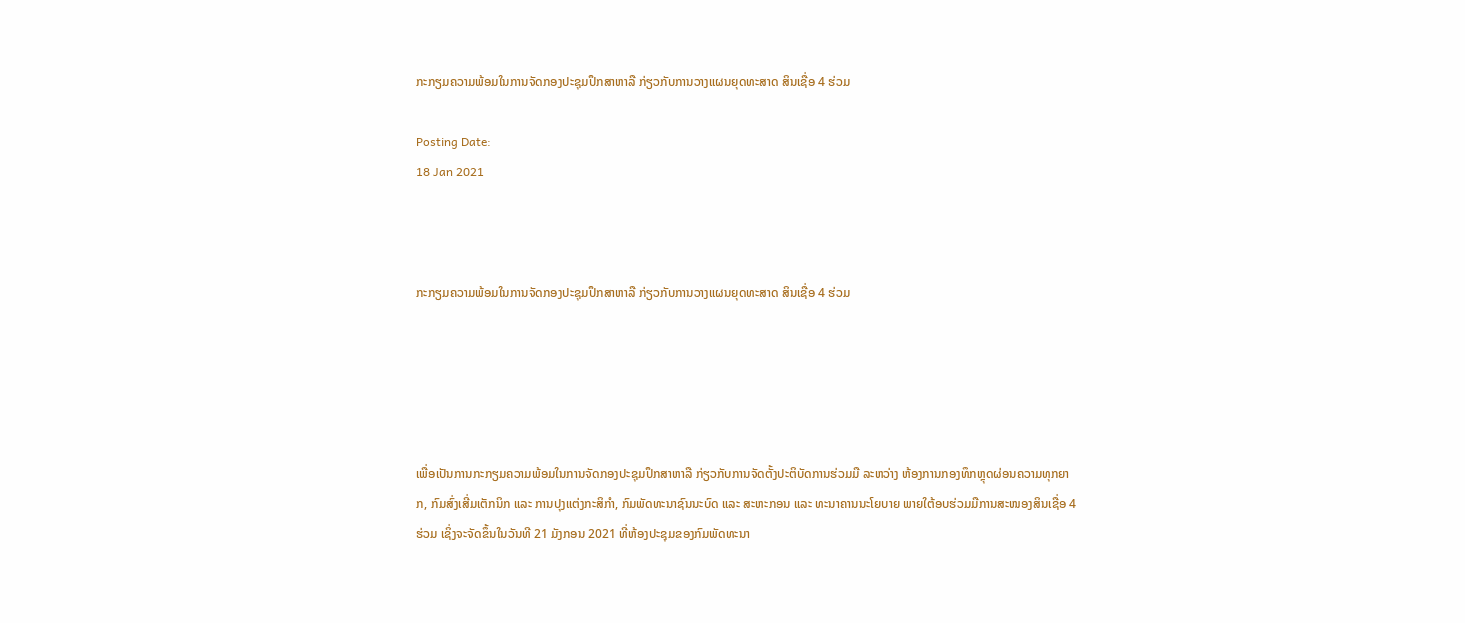ກະກຽມຄວາມພ້ອມໃນການຈັດກອງປະຊຸມປຶກສາຫາລື ກ່ຽວກັບການວາງແຜນຍຸດທະສາດ ສິນເຊື່ອ 4 ຮ່ວມ

Posting Date:
18 Jan 2021



ກະກຽມຄວາມພ້ອມໃນການຈັດກອງປະຊຸມປຶກສາຫາລື ກ່ຽວກັບການວາງແຜນຍຸດທະສາດ ສິນເຊື່ອ 4 ຮ່ວມ





ເພື່ອເປັນການກະກຽມຄວາມພ້ອມໃນການຈັດກອງປະຊຸມປຶກສາຫາລື ກ່ຽວກັບການຈັດຕັ້ງປະຕິບັດການຮ່ວມມື ລະຫວ່າງ ຫ້ອງການກອງທຶກຫຼຸດຜ່ອນຄວາມທຸກຍາກ, ກົມສົ່ງເສີ່ມເຕັກນິກ ແລະ ການປຸງແຕ່ງກະສິກຳ, ກົມພັດທະນາຊົນນະບົດ ແລະ ສະຫະກອນ ແລະ ທະນາຄານນະໂຍບາຍ ພາຍໃຕ້ອບຮ່ວມມືການສະໜອງສິນເຊື່ອ 4 ຮ່ວມ ເຊິ່ງຈະຈັດຂຶ້ນໃນວັນທີ 21 ມັງກອນ 2021 ທີ່ຫ້ອງປະຊຸມຂອງກົມພັດທະນາ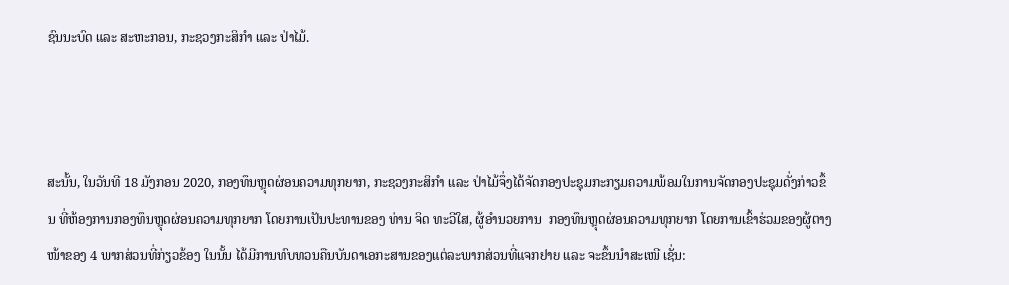ຊົນນະບົດ ແລະ ສະຫະກອນ, ກະຊວງກະສິກໍາ ແລະ ປ່າໄມ້.



ສະນັ້ນ, ໃນວັນທີ 18 ມັງກອນ 2020, ກອງທຶນຫຼຸດຜ່ອນຄວາມທຸກຍາກ, ກະຊວງກະສິກໍາ ແລະ ປ່າໄມ້ຈຶ່ງໄດ້ຈັດກອງປະຊຸມກະກຽມຄວາມພ້ອມໃນການຈັດກອງປະຊຸມດັ່ງກ່າວຂຶ້ນ ທີ່ຫ້ອງການກອງທຶນຫຼຸດຜ່ອນຄວາມທຸກຍາກ ໂດຍການເປັນປະທານຂອງ ທ່ານ ຈິດ ທະວີໃສ, ຜູ້ອໍານວຍການ  ກອງທຶນຫຼຸດຜ່ອນຄວາມທຸກຍາກ ໂດຍການເຂົ້າຮ່ວມຂອງຜູ້ຕາງໜ້າຂອງ 4 ພາກສ່ວນທີ່ກ່ຽວຂ້ອງ ໃນນັ້ນ ໄດ້ມີການທົບທວນຄືນບັນດາເອກະສານຂອງແຕ່ລະພາກສ່ວນທີ່ແຈກຢາຍ ແລະ ຈະຂຶ້ນນໍາສະເໜີ ເຊັ່ນ: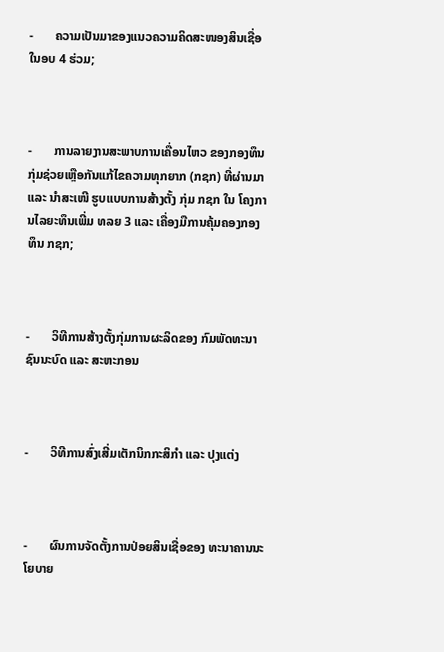-       ຄວາມເປັນມາຂອງແນວຄວາມຄິດສະໜອງສິນເຊື່ອໃນອບ 4 ຮ່ວມ;



-       ການລາຍງານສະພາບການເຄື່ອນໄຫວ ຂອງກອງທຶນ ກຸ່ມຊ່ວຍເຫຼືອກັນແກ້ໄຂຄວາມທຸກຍາກ (ກຊກ) ທີ່ຜ່ານມາ ແລະ ນໍາສະເໜີ ຮູບແບບການສ້າງຕັ້ງ ກຸ່ມ ກຊກ ໃນ ໂຄງການໄລຍະທຶນເພີ່ມ ທລຍ 3 ແລະ ເຄື່ອງມືການຄຸ້ມຄອງກອງທຶນ ກຊກ;



-       ວິທີການສ້າງຕັ້ງກຸ່ມການຜະລິດຂອງ ກົມພັດທະນາຊົນນະບົດ ແລະ ສະຫະກອນ



-       ວິທີການສົ່ງເສີ່ມເຕັກນິກກະສິກຳ ແລະ ປຸງແຕ່ງ



-       ຜົນການຈັດຕັ້ງການປ່ອຍສິນເຊື່ອຂອງ ທະນາຄານນະໂຍບາຍ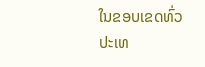ໃນຂອບເຂດທົ່ວປະເທ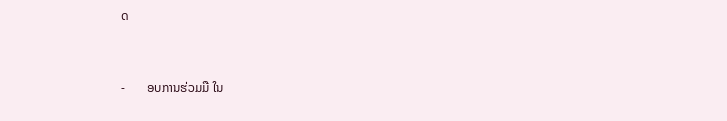ດ



-       ອບການຮ່ວມມື ໃນ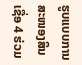ຮູບແບບການສະໜອງສິນເຊື່ອ 4 ຮ່ວມ